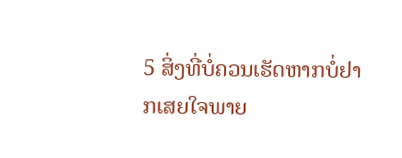5 ສິ່ງທີ່ບໍ່ຄວນເຮັດຫາກບໍ່ຢາກເສຍໃຈພາຍ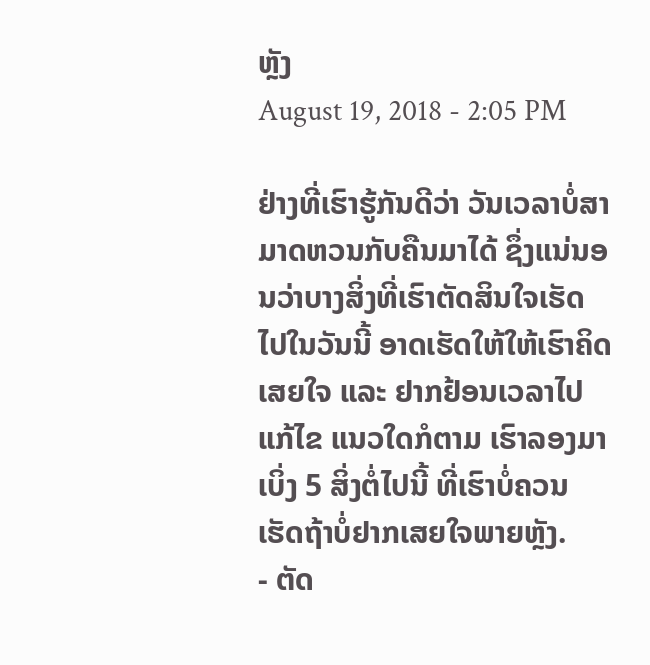ຫຼັງ
August 19, 2018 - 2:05 PM

ຢ່າງທີ່ເຮົາຮູ້ກັນດີວ່າ ວັນເວລາບໍ່ສາມາດຫວນກັບຄືນມາໄດ້ ຊຶ່ງແນ່ນອນວ່າບາງສິ່ງທີ່ເຮົາຕັດສິນໃຈເຮັດໄປໃນວັນນີ້ ອາດເຮັດໃຫ້ໃຫ້ເຮົາຄິດເສຍໃຈ ແລະ ຢາກຢ້ອນເວລາໄປແກ້ໄຂ ແນວໃດກໍຕາມ ເຮົາລອງມາເບິ່ງ 5 ສິ່ງຕໍ່ໄປນີ້ ທີ່ເຮົາບໍ່ຄວນເຮັດຖ້າບໍ່ຢາກເສຍໃຈພາຍຫຼັງ.
- ຕັດ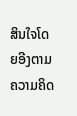ສິນໃຈໂດຍອີງຕາມຄວາມຄິດ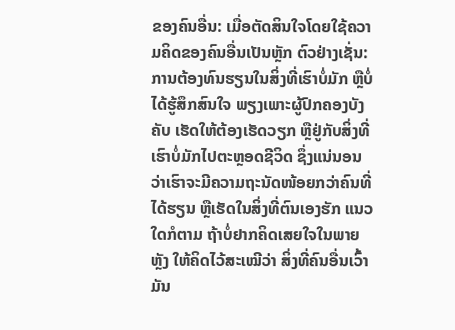ຂອງຄົນອື່ນ: ເມື່ອຕັດສິນໃຈໂດຍໃຊ້ຄວາມຄິດຂອງຄົນອື່ນເປັນຫຼັກ ຕົວຢ່າງເຊັ່ນ: ການຕ້ອງທົນຮຽນໃນສິ່ງທີ່ເຮົາບໍ່ມັກ ຫຼືບໍ່ໄດ້ຮູ້ສຶກສົນໃຈ ພຽງເພາະຜູ້ປົກຄອງບັງຄັບ ເຮັດໃຫ້ຕ້ອງເຮັດວຽກ ຫຼືຢູ່ກັບສິ່ງທີ່ເຮົາບໍ່ມັກໄປຕະຫຼອດຊີວິດ ຊຶ່ງແນ່ນອນວ່າເຮົາຈະມີຄວາມຖະນັດໜ້ອຍກວ່າຄົນທີ່ໄດ້ຮຽນ ຫຼືເຮັດໃນສິ່ງທີ່ຕົນເອງຮັກ ແນວໃດກໍຕາມ ຖ້າບໍ່ຢາກຄິດເສຍໃຈໃນພາຍຫຼັງ ໃຫ້ຄິດໄວ້ສະເໝີວ່າ ສິ່ງທີ່ຄົນອື່ນເວົ້າມັນ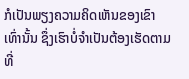ກໍເປັນພຽງຄວາມຄິດເຫັນຂອງເຂົາເທົ່ານັ້ນ ຊຶ່ງເຮົາບໍ່ຈໍາເປັນຕ້ອງເຮັດຕາມທີ່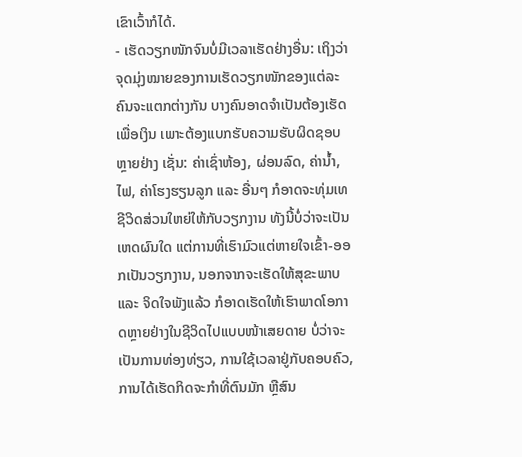ເຂົາເວົ້າກໍໄດ້.
- ເຮັດວຽກໜັກຈົນບໍ່ມີເວລາເຮັດຢ່າງອື່ນ: ເຖິງວ່າຈຸດມຸ່ງໝາຍຂອງການເຮັດວຽກໜັກຂອງແຕ່ລະຄົນຈະແຕກຕ່າງກັນ ບາງຄົນອາດຈໍາເປັນຕ້ອງເຮັດເພື່ອເງິນ ເພາະຕ້ອງແບກຮັບຄວາມຮັບຜິດຊອບຫຼາຍຢ່າງ ເຊັ່ນ: ຄ່າເຊົ່າຫ້ອງ, ຜ່ອນລົດ, ຄ່ານໍ້າ, ໄຟ, ຄ່າໂຮງຮຽນລູກ ແລະ ອື່ນໆ ກໍອາດຈະທຸ່ມເທຊີວິດສ່ວນໃຫຍ່ໃຫ້ກັບວຽກງານ ທັງນີ້ບໍ່ວ່າຈະເປັນເຫດຜົນໃດ ແຕ່ການທີ່ເຮົາມົວແຕ່ຫາຍໃຈເຂົ້າ-ອອກເປັນວຽກງານ, ນອກຈາກຈະເຮັດໃຫ້ສຸຂະພາບ ແລະ ຈິດໃຈພັງແລ້ວ ກໍອາດເຮັດໃຫ້ເຮົາພາດໂອກາດຫຼາຍຢ່າງໃນຊີວິດໄປແບບໜ້າເສຍດາຍ ບໍ່ວ່າຈະເປັນການທ່ອງທ່ຽວ, ການໃຊ້ເວລາຢູ່ກັບຄອບຄົວ, ການໄດ້ເຮັດກິດຈະກໍາທີ່ຕົນມັກ ຫຼືສົນ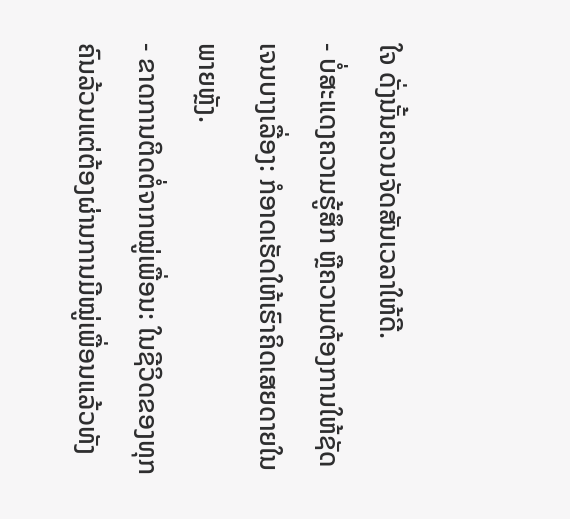ໃຈ ດັ່ງນັ້ນຄວນຈັດສັນເວລາໃຫ້ດີ.
- ບໍ່ສະແດງຄວາມຮູ້ສຶກ ຫຼືຄວາມຕ້ອງການໃຫ້ຊັດເຈນບາງເລື່ອງ: ກໍອາດເຮັດໃຫ້ເຮົາຄິດເສຍດາຍໃນພາຍຫຼັງ.
- ຂາດການຕິດຕໍ່ຈາກໝູ່ເພື່ອນ: ໃນຊີວິດຂອງທຸກຄົນລ້ວນແຕ່ຕ້ອງຜ່ານການມີໝູ່ເພື່ອນແລ້ວທັງ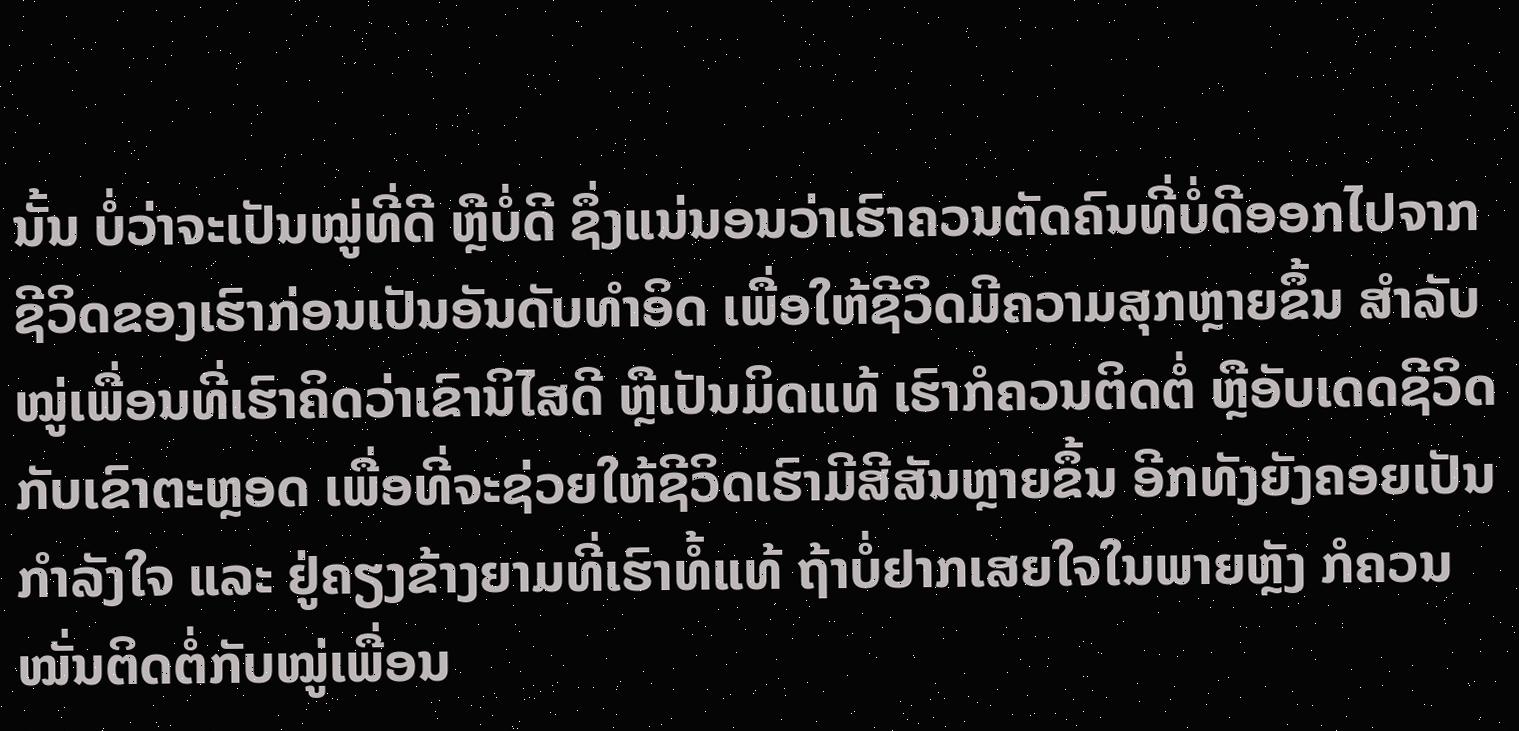ນັ້ນ ບໍ່ວ່າຈະເປັນໝູ່ທີ່ດີ ຫຼືບໍ່ດີ ຊຶ່ງແນ່ນອນວ່າເຮົາຄວນຕັດຄົນທີ່ບໍ່ດີອອກໄປຈາກຊີວິດຂອງເຮົາກ່ອນເປັນອັນດັບທໍາອິດ ເພື່ອໃຫ້ຊີວິດມີຄວາມສຸກຫຼາຍຂຶ້ນ ສໍາລັບໝູ່ເພື່ອນທີ່ເຮົາຄິດວ່າເຂົານິໄສດີ ຫຼືເປັນມິດແທ້ ເຮົາກໍຄວນຕິດຕໍ່ ຫຼືອັບເດດຊີວິດກັບເຂົາຕະຫຼອດ ເພື່ອທີ່ຈະຊ່ວຍໃຫ້ຊີວິດເຮົາມີສີສັນຫຼາຍຂຶ້ນ ອີກທັງຍັງຄອຍເປັນກໍາລັງໃຈ ແລະ ຢູ່ຄຽງຂ້າງຍາມທີ່ເຮົາທໍ້ແທ້ ຖ້າບໍ່ຢາກເສຍໃຈໃນພາຍຫຼັງ ກໍຄວນໝັ່ນຕິດຕໍ່ກັບໝູ່ເພື່ອນ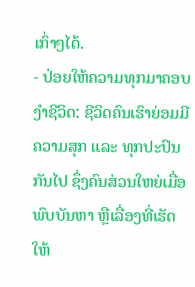ເກົ່າໆໄດ້.
- ປ່ອຍໃຫ້ຄວາມທຸກມາຄອບງໍາຊີວິດ: ຊີວິດຄົນເຮົາຍ່ອມມີຄວາມສຸກ ແລະ ທຸກປະປົນກັນໄປ ຊຶ່ງຄົນສ່ວນໃຫຍ່ເມື່ອພົບບັນຫາ ຫຼືເລື່ອງທີ່ເຮັດໃຫ້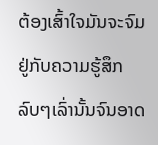ຕ້ອງເສົ້າໃຈມັນຈະຈົມຢູ່ກັບຄວາມຮູ້ສຶກລົບໆເລົ່ານັ້ນຈົນອາດ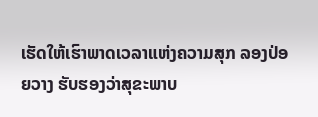ເຮັດໃຫ້ເຮົາພາດເວລາແຫ່ງຄວາມສຸກ ລອງປ່ອຍວາງ ຮັບຮອງວ່າສຸຂະພາບ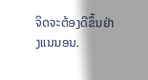ຈິດຈະຕ້ອງດີຂຶ້ນຢ່າງແນນອນ.